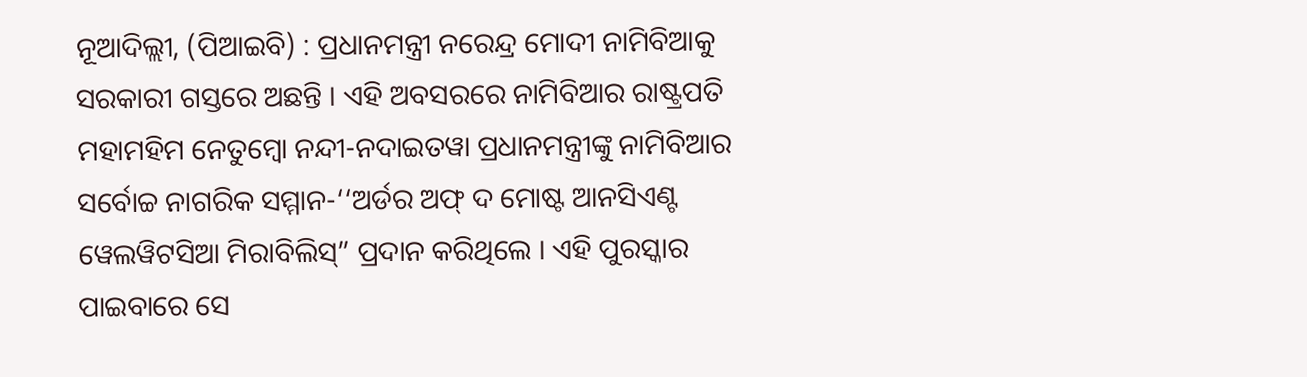ନୂଆଦିଲ୍ଲୀ, (ପିଆଇବି) : ପ୍ରଧାନମନ୍ତ୍ରୀ ନରେନ୍ଦ୍ର ମୋଦୀ ନାମିବିଆକୁ ସରକାରୀ ଗସ୍ତରେ ଅଛନ୍ତି । ଏହି ଅବସରରେ ନାମିବିଆର ରାଷ୍ଟ୍ରପତି ମହାମହିମ ନେତୁମ୍ବୋ ନନ୍ଦୀ-ନଦାଇତୱା ପ୍ରଧାନମନ୍ତ୍ରୀଙ୍କୁ ନାମିବିଆର ସର୍ବୋଚ୍ଚ ନାଗରିକ ସମ୍ମାନ-‘‘ଅର୍ଡର ଅଫ୍ ଦ ମୋଷ୍ଟ ଆନସିଏଣ୍ଟ ୱେଲୱିଟସିଆ ମିରାବିଲିସ୍” ପ୍ରଦାନ କରିଥିଲେ । ଏହି ପୁରସ୍କାର ପାଇବାରେ ସେ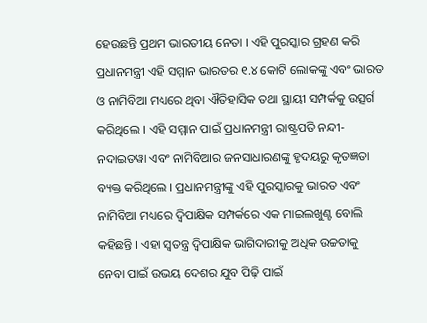ହେଉଛନ୍ତି ପ୍ରଥମ ଭାରତୀୟ ନେତା । ଏହି ପୁରସ୍କାର ଗ୍ରହଣ କରି ପ୍ରଧାନମନ୍ତ୍ରୀ ଏହି ସମ୍ମାନ ଭାରତର ୧.୪ କୋଟି ଲୋକଙ୍କୁ ଏବଂ ଭାରତ ଓ ନାମିବିଆ ମଧ୍ୟରେ ଥିବା ଐତିହାସିକ ତଥା ସ୍ଥାୟୀ ସମ୍ପର୍କକୁ ଉତ୍ସର୍ଗ କରିଥିଲେ । ଏହି ସମ୍ମାନ ପାଇଁ ପ୍ରଧାନମନ୍ତ୍ରୀ ରାଷ୍ଟ୍ରପତି ନନ୍ଦୀ- ନଦାଇତୱା ଏବଂ ନାମିବିଆର ଜନସାଧାରଣଙ୍କୁ ହୃଦୟରୁ କୃତଜ୍ଞତା ବ୍ୟକ୍ତ କରିଥିଲେ । ପ୍ରଧାନମନ୍ତ୍ରୀଙ୍କୁ ଏହି ପୁରସ୍କାରକୁ ଭାରତ ଏବଂ ନାମିବିଆ ମଧ୍ୟରେ ଦ୍ୱିପାକ୍ଷିକ ସମ୍ପର୍କରେ ଏକ ମାଇଲଖୁଣ୍ଟ ବୋଲି କହିଛନ୍ତି । ଏହା ସ୍ୱତନ୍ତ୍ର ଦ୍ୱିପାକ୍ଷିକ ଭାଗିଦାରୀକୁ ଅଧିକ ଉଚ୍ଚତାକୁ ନେବା ପାଇଁ ଉଭୟ ଦେଶର ଯୁବ ପିଢ଼ି ପାଇଁ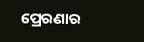ପ୍ରେରଣାର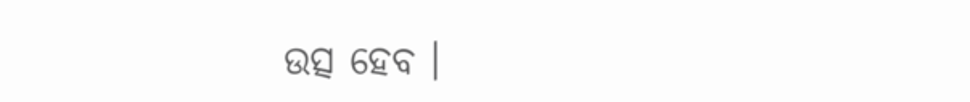ଉତ୍ସ ହେବ ।